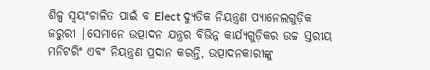ଶିଳ୍ପ ସ୍ୱୟଂଚାଳିତ ପାଇଁ ବ Elect ଦ୍ୟୁତିକ ନିୟନ୍ତ୍ରଣ ପ୍ୟାନେଲଗୁଡ଼ିକ ଜରୁରୀ |ସେମାନେ ଉତ୍ପାଦନ ଯନ୍ତ୍ରର ବିଭିନ୍ନ କାର୍ଯ୍ୟଗୁଡ଼ିକର ଉଚ୍ଚ ସ୍ତରୀୟ ମନିଟରିଂ ଏବଂ ନିୟନ୍ତ୍ରଣ ପ୍ରଦାନ କରନ୍ତି, ଉତ୍ପାଦନକାରୀଙ୍କୁ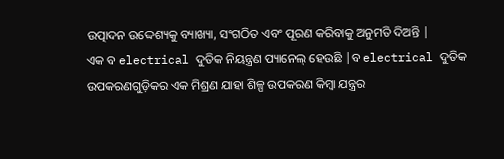ଉତ୍ପାଦନ ଉଦ୍ଦେଶ୍ୟକୁ ବ୍ୟାଖ୍ୟା, ସଂଗଠିତ ଏବଂ ପୂରଣ କରିବାକୁ ଅନୁମତି ଦିଅନ୍ତି |
ଏକ ବ electrical ଦୁତିକ ନିୟନ୍ତ୍ରଣ ପ୍ୟାନେଲ୍ ହେଉଛି |ବ electrical ଦୁତିକ ଉପକରଣଗୁଡ଼ିକର ଏକ ମିଶ୍ରଣ ଯାହା ଶିଳ୍ପ ଉପକରଣ କିମ୍ବା ଯନ୍ତ୍ରର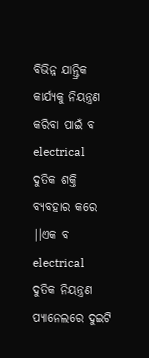ବିଭିନ୍ନ ଯାନ୍ତ୍ରିକ କାର୍ଯ୍ୟକୁ ନିୟନ୍ତ୍ରଣ କରିବା ପାଇଁ ବ electrical ଦୁତିକ ଶକ୍ତି ବ୍ୟବହାର କରେ |।ଏକ ବ electrical ଦୁତିକ ନିୟନ୍ତ୍ରଣ ପ୍ୟାନେଲରେ ଦୁଇଟି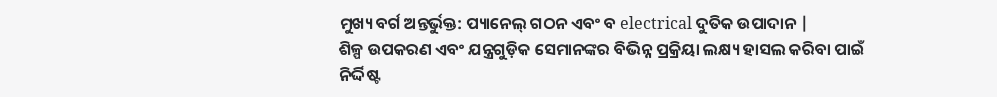ମୁଖ୍ୟ ବର୍ଗ ଅନ୍ତର୍ଭୁକ୍ତ: ପ୍ୟାନେଲ୍ ଗଠନ ଏବଂ ବ electrical ଦୁତିକ ଉପାଦାନ |
ଶିଳ୍ପ ଉପକରଣ ଏବଂ ଯନ୍ତ୍ରଗୁଡ଼ିକ ସେମାନଙ୍କର ବିଭିନ୍ନ ପ୍ରକ୍ରିୟା ଲକ୍ଷ୍ୟ ହାସଲ କରିବା ପାଇଁ ନିର୍ଦ୍ଦିଷ୍ଟ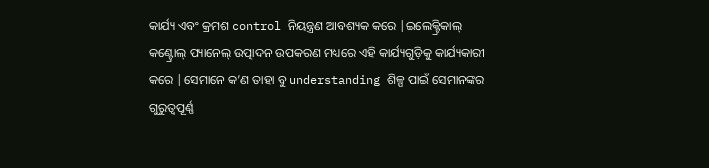କାର୍ଯ୍ୟ ଏବଂ କ୍ରମଶ control ନିୟନ୍ତ୍ରଣ ଆବଶ୍ୟକ କରେ |ଇଲେକ୍ଟ୍ରିକାଲ୍ କଣ୍ଟ୍ରୋଲ୍ ପ୍ୟାନେଲ୍ ଉତ୍ପାଦନ ଉପକରଣ ମଧ୍ୟରେ ଏହି କାର୍ଯ୍ୟଗୁଡ଼ିକୁ କାର୍ଯ୍ୟକାରୀ କରେ |ସେମାନେ କ’ଣ ତାହା ବୁ understanding ଶିଳ୍ପ ପାଇଁ ସେମାନଙ୍କର ଗୁରୁତ୍ୱପୂର୍ଣ୍ଣ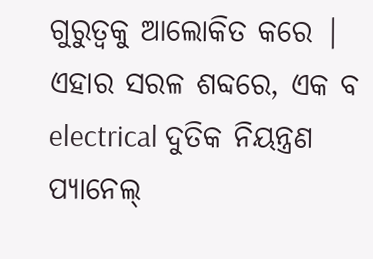ଗୁରୁତ୍ୱକୁ ଆଲୋକିତ କରେ |
ଏହାର ସରଳ ଶବ୍ଦରେ, ଏକ ବ electrical ଦୁତିକ ନିୟନ୍ତ୍ରଣ ପ୍ୟାନେଲ୍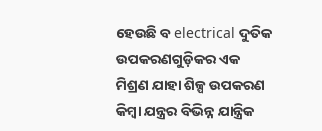ହେଉଛି ବ electrical ଦୁତିକ ଉପକରଣଗୁଡ଼ିକର ଏକ ମିଶ୍ରଣ ଯାହା ଶିଳ୍ପ ଉପକରଣ କିମ୍ବା ଯନ୍ତ୍ରର ବିଭିନ୍ନ ଯାନ୍ତ୍ରିକ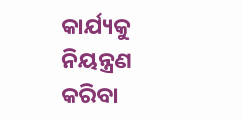କାର୍ଯ୍ୟକୁ ନିୟନ୍ତ୍ରଣ କରିବା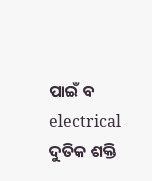ପାଇଁ ବ electrical ଦୁତିକ ଶକ୍ତି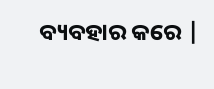ବ୍ୟବହାର କରେ |